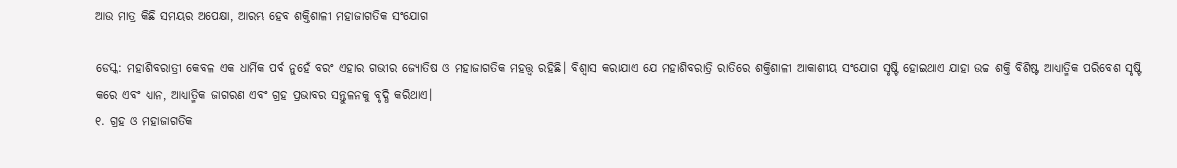ଆଉ ମାତ୍ର କିଛି ସମୟର ଅପେକ୍ଷା, ଆରମ୍ଭ ହେବ ଶକ୍ତିଶାଳୀ ମହାଜାଗତିକ ସଂଯୋଗ

ଡେସ୍କ: ମହାଶିବରାତ୍ରୀ କେବଳ ଏକ ଧାର୍ମିକ ପର୍ବ ନୁହେଁ ବରଂ ଏହାର ଗଭୀର ଜ୍ୟୋତିଷ ଓ ମହାଜାଗତିକ ମହତ୍ତ୍ୱ ରହିଛି। ବିଶ୍ୱାସ କରାଯାଏ ଯେ ମହାଶିବରାତ୍ରି ରାତିରେ ଶକ୍ତିଶାଳୀ ଆକାଶୀୟ ସଂଯୋଗ ସୃଷ୍ଟି ହୋଇଥାଏ ଯାହା ଉଚ୍ଚ ଶକ୍ତି ବିଶିଷ୍ଟ ଆଧ୍ୟାତ୍ମିକ ପରିବେଶ ସୃଷ୍ଟି କରେ ଏବଂ ଧ୍ୟାନ, ଆଧ୍ୟାତ୍ମିକ ଜାଗରଣ ଏବଂ ଗ୍ରହ ପ୍ରଭାବର ସନ୍ତୁଳନକୁ ବୃଦ୍ଧି କରିଥାଏ।
୧. ଗ୍ରହ ଓ ମହାଜାଗତିକ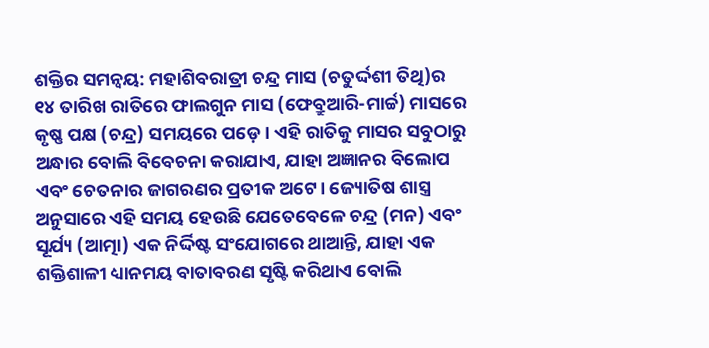ଶକ୍ତିର ସମନ୍ୱୟ: ମହାଶିବରାତ୍ରୀ ଚନ୍ଦ୍ର ମାସ (ଚତୁର୍ଦ୍ଦଶୀ ତିଥି)ର ୧୪ ତାରିଖ ରାତିରେ ଫାଲଗୁନ ମାସ (ଫେବ୍ରୁଆରି-ମାର୍ଚ୍ଚ) ମାସରେ କୃଷ୍ଣ ପକ୍ଷ (ଚନ୍ଦ୍ର) ସମୟରେ ପଡ଼େ। ଏହି ରାତିକୁ ମାସର ସବୁଠାରୁ ଅନ୍ଧାର ବୋଲି ବିବେଚନା କରାଯାଏ, ଯାହା ଅଜ୍ଞାନର ବିଲୋପ ଏବଂ ଚେତନାର ଜାଗରଣର ପ୍ରତୀକ ଅଟେ। ଜ୍ୟୋତିଷ ଶାସ୍ତ୍ର ଅନୁସାରେ ଏହି ସମୟ ହେଉଛି ଯେତେବେଳେ ଚନ୍ଦ୍ର (ମନ) ଏବଂ ସୂର୍ଯ୍ୟ (ଆତ୍ମା) ଏକ ନିର୍ଦ୍ଦିଷ୍ଟ ସଂଯୋଗରେ ଥାଆନ୍ତି, ଯାହା ଏକ ଶକ୍ତିଶାଳୀ ଧ୍ୟାନମୟ ବାତାବରଣ ସୃଷ୍ଟି କରିଥାଏ ବୋଲି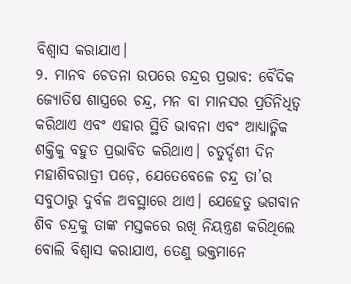ବିଶ୍ୱାସ କରାଯାଏ।
୨. ମାନବ ଚେତନା ଉପରେ ଚନ୍ଦ୍ରର ପ୍ରଭାବ: ବୈଦିକ ଜ୍ୟୋତିଷ ଶାସ୍ତ୍ରରେ ଚନ୍ଦ୍ର, ମନ ବା ମାନସର ପ୍ରତିନିଧିତ୍ୱ କରିଥାଏ ଏବଂ ଏହାର ସ୍ଥିତି ଭାବନା ଏବଂ ଆଧ୍ୟାତ୍ମିକ ଶକ୍ତିକୁ ବହୁତ ପ୍ରଭାବିତ କରିଥାଏ। ଚତୁର୍ଦ୍ଦଶୀ ଦିନ ମହାଶିବରାତ୍ରୀ ପଡ଼େ, ଯେତେବେଳେ ଚନ୍ଦ୍ର ତା’ର ସବୁଠାରୁ ଦୁର୍ବଳ ଅବସ୍ଥାରେ ଥାଏ। ଯେହେତୁ ଭଗବାନ ଶିବ ଚନ୍ଦ୍ରକୁ ତାଙ୍କ ମସ୍ତକରେ ରଖି ନିୟନ୍ତ୍ରଣ କରିଥିଲେ ବୋଲି ବିଶ୍ୱାସ କରାଯାଏ, ତେଣୁ ଭକ୍ତମାନେ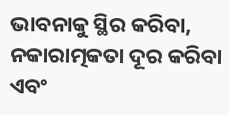ଭାବନାକୁ ସ୍ଥିର କରିବା, ନକାରାତ୍ମକତା ଦୂର କରିବା ଏବଂ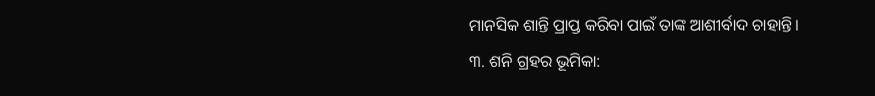ମାନସିକ ଶାନ୍ତି ପ୍ରାପ୍ତ କରିବା ପାଇଁ ତାଙ୍କ ଆଶୀର୍ବାଦ ଚାହାନ୍ତି।
୩. ଶନି ଗ୍ରହର ଭୂମିକା: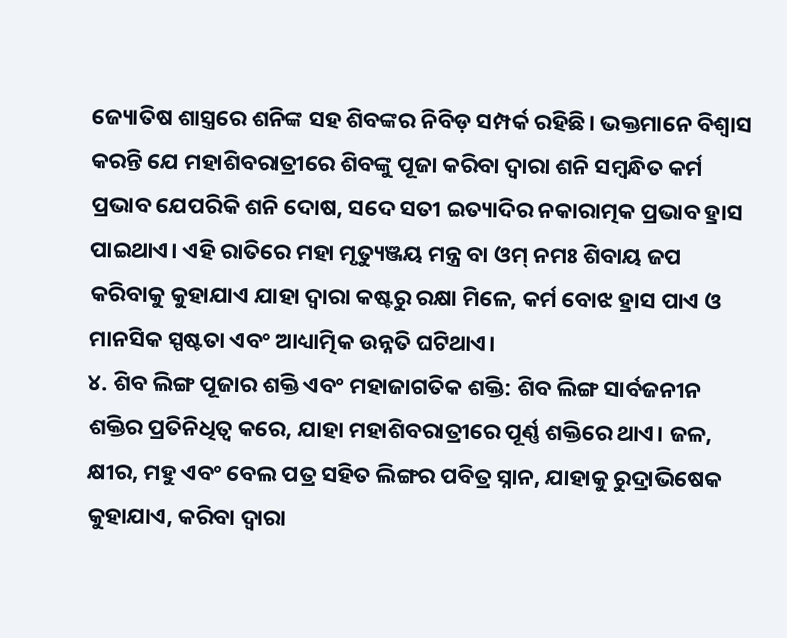ଜ୍ୟୋତିଷ ଶାସ୍ତ୍ରରେ ଶନିଙ୍କ ସହ ଶିବଙ୍କର ନିବିଡ଼ ସମ୍ପର୍କ ରହିଛି। ଭକ୍ତମାନେ ବିଶ୍ୱାସ କରନ୍ତି ଯେ ମହାଶିବରାତ୍ରୀରେ ଶିବଙ୍କୁ ପୂଜା କରିବା ଦ୍ୱାରା ଶନି ସମ୍ବନ୍ଧିତ କର୍ମ ପ୍ରଭାବ ଯେପରିକି ଶନି ଦୋଷ, ସଦେ ସତୀ ଇତ୍ୟାଦିର ନକାରାତ୍ମକ ପ୍ରଭାବ ହ୍ରାସ ପାଇଥାଏ। ଏହି ରାତିରେ ମହା ମୃତ୍ୟୁଞ୍ଜୟ ମନ୍ତ୍ର ବା ଓମ୍ ନମଃ ଶିବାୟ ଜପ କରିବାକୁ କୁହାଯାଏ ଯାହା ଦ୍ୱାରା କଷ୍ଟରୁ ରକ୍ଷା ମିଳେ, କର୍ମ ବୋଝ ହ୍ରାସ ପାଏ ଓ ମାନସିକ ସ୍ପଷ୍ଟତା ଏବଂ ଆଧ୍ୟାତ୍ମିକ ଉନ୍ନତି ଘଟିଥାଏ।
୪. ଶିବ ଲିଙ୍ଗ ପୂଜାର ଶକ୍ତି ଏବଂ ମହାଜାଗତିକ ଶକ୍ତି: ଶିବ ଲିଙ୍ଗ ସାର୍ବଜନୀନ ଶକ୍ତିର ପ୍ରତିନିଧିତ୍ୱ କରେ, ଯାହା ମହାଶିବରାତ୍ରୀରେ ପୂର୍ଣ୍ଣ ଶକ୍ତିରେ ଥାଏ। ଜଳ, କ୍ଷୀର, ମହୁ ଏବଂ ବେଲ ପତ୍ର ସହିତ ଲିଙ୍ଗର ପବିତ୍ର ସ୍ନାନ, ଯାହାକୁ ରୁଦ୍ରାଭିଷେକ କୁହାଯାଏ, କରିବା ଦ୍ୱାରା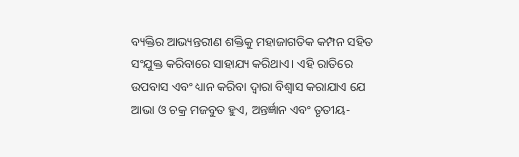ବ୍ୟକ୍ତିର ଆଭ୍ୟନ୍ତରୀଣ ଶକ୍ତିକୁ ମହାଜାଗତିକ କମ୍ପନ ସହିତ ସଂଯୁକ୍ତ କରିବାରେ ସାହାଯ୍ୟ କରିଥାଏ। ଏହି ରାତିରେ ଉପବାସ ଏବଂ ଧ୍ୟାନ କରିବା ଦ୍ୱାରା ବିଶ୍ୱାସ କରାଯାଏ ଯେ ଆଭା ଓ ଚକ୍ର ମଜବୁତ ହୁଏ, ଅନ୍ତର୍ଜ୍ଞାନ ଏବଂ ତୃତୀୟ-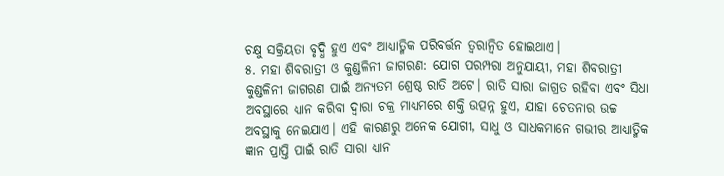ଚକ୍ଷୁ ସକ୍ରିୟତା ବୃଦ୍ଧି ହୁଏ ଏବଂ ଆଧ୍ୟାତ୍ମିକ ପରିବର୍ତ୍ତନ ତ୍ୱରାନ୍ୱିତ ହୋଇଥାଏ।
୫. ମହା ଶିବରାତ୍ରୀ ଓ କୁଣ୍ଡଳିନୀ ଜାଗରଣ: ଯୋଗ ପରମ୍ପରା ଅନୁଯାୟୀ, ମହା ଶିବରାତ୍ରୀ କୁଣ୍ଡଳିନୀ ଜାଗରଣ ପାଇଁ ଅନ୍ୟତମ ଶ୍ରେଷ୍ଠ ରାତି ଅଟେ। ରାତି ସାରା ଜାଗ୍ରତ ରହିବା ଏବଂ ସିଧା ଅବସ୍ଥାରେ ଧ୍ୟାନ କରିବା ଦ୍ୱାରା ଚକ୍ର ମାଧ୍ୟମରେ ଶକ୍ତି ଉତ୍ପନ୍ନ ହୁଏ, ଯାହା ଚେତନାର ଉଚ୍ଚ ଅବସ୍ଥାକୁ ନେଇଯାଏ। ଏହି କାରଣରୁ ଅନେକ ଯୋଗୀ, ସାଧୁ ଓ ସାଧକମାନେ ଗଭୀର ଆଧ୍ୟାତ୍ମିକ ଜ୍ଞାନ ପ୍ରାପ୍ତି ପାଇଁ ରାତି ସାରା ଧ୍ୟାନ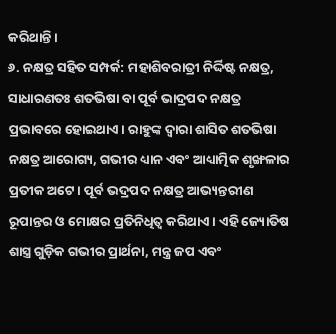କରିଥାନ୍ତି।
୬. ନକ୍ଷତ୍ର ସହିତ ସମ୍ପର୍କ: ମହାଶିବରାତ୍ରୀ ନିର୍ଦ୍ଦିଷ୍ଟ ନକ୍ଷତ୍ର, ସାଧାରଣତଃ ଶତଭିଷା ବା ପୂର୍ବ ଭାଦ୍ରପଦ ନକ୍ଷତ୍ର ପ୍ରଭାବରେ ହୋଇଥାଏ। ରାହୁଙ୍କ ଦ୍ୱାରା ଶାସିତ ଶତଭିଷା ନକ୍ଷତ୍ର ଆରୋଗ୍ୟ, ଗଭୀର ଧ୍ୟାନ ଏବଂ ଆଧ୍ୟାତ୍ମିକ ଶୃଙ୍ଖଳାର ପ୍ରତୀକ ଅଟେ। ପୂର୍ବ ଭଦ୍ରପଦ ନକ୍ଷତ୍ର ଆଭ୍ୟନ୍ତରୀଣ ରୂପାନ୍ତର ଓ ମୋକ୍ଷର ପ୍ରତିନିଧିତ୍ୱ କରିଥାଏ। ଏହି ଜ୍ୟୋତିଷ ଶାସ୍ତ୍ର ଗୁଡ଼ିକ ଗଭୀର ପ୍ରାର୍ଥନା, ମନ୍ତ୍ର ଜପ ଏବଂ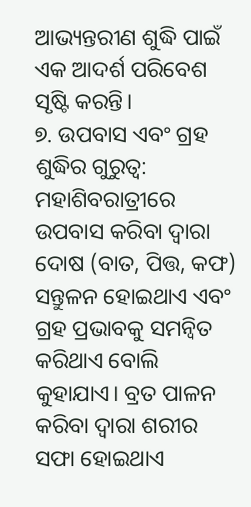ଆଭ୍ୟନ୍ତରୀଣ ଶୁଦ୍ଧି ପାଇଁ ଏକ ଆଦର୍ଶ ପରିବେଶ ସୃଷ୍ଟି କରନ୍ତି।
୭. ଉପବାସ ଏବଂ ଗ୍ରହ ଶୁଦ୍ଧିର ଗୁରୁତ୍ୱ: ମହାଶିବରାତ୍ରୀରେ ଉପବାସ କରିବା ଦ୍ଵାରା ଦୋଷ (ବାତ, ପିତ୍ତ, କଫ) ସନ୍ତୁଳନ ହୋଇଥାଏ ଏବଂ ଗ୍ରହ ପ୍ରଭାବକୁ ସମନ୍ୱିତ କରିଥାଏ ବୋଲି କୁହାଯାଏ। ବ୍ରତ ପାଳନ କରିବା ଦ୍ୱାରା ଶରୀର ସଫା ହୋଇଥାଏ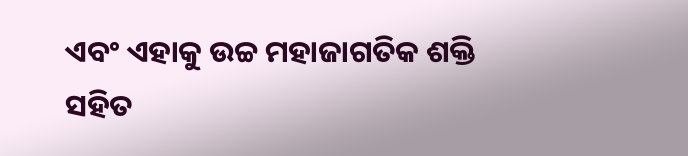ଏବଂ ଏହାକୁ ଉଚ୍ଚ ମହାଜାଗତିକ ଶକ୍ତି ସହିତ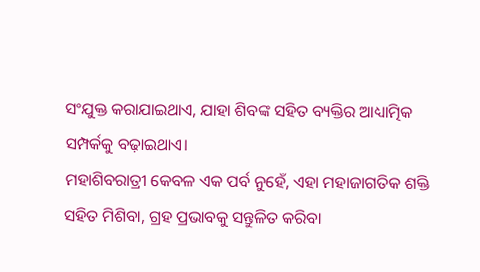ସଂଯୁକ୍ତ କରାଯାଇଥାଏ, ଯାହା ଶିବଙ୍କ ସହିତ ବ୍ୟକ୍ତିର ଆଧ୍ୟାତ୍ମିକ ସମ୍ପର୍କକୁ ବଢ଼ାଇଥାଏ।
ମହାଶିବରାତ୍ରୀ କେବଳ ଏକ ପର୍ବ ନୁହେଁ, ଏହା ମହାଜାଗତିକ ଶକ୍ତି ସହିତ ମିଶିବା, ଗ୍ରହ ପ୍ରଭାବକୁ ସନ୍ତୁଳିତ କରିବା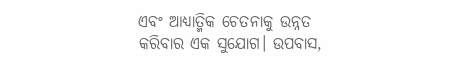ଏବଂ ଆଧ୍ୟାତ୍ମିକ ଚେତନାକୁ ଉନ୍ନତ କରିବାର ଏକ ସୁଯୋଗ। ଉପବାସ,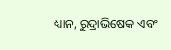ଧ୍ୟାନ, ରୁଦ୍ରାଭିଷେକ ଏବଂ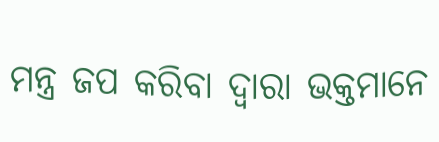ମନ୍ତ୍ର ଜପ କରିବା ଦ୍ୱାରା ଭକ୍ତମାନେ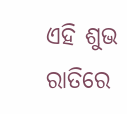ଏହି ଶୁଭ ରାତିରେ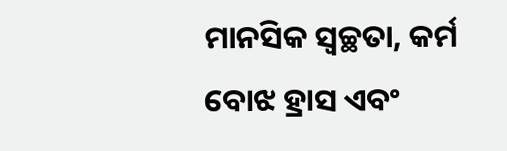ମାନସିକ ସ୍ୱଚ୍ଛତା, କର୍ମ ବୋଝ ହ୍ରାସ ଏବଂ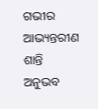ଗଭୀର ଆଭ୍ୟନ୍ତରୀଣ ଶାନ୍ତି ଅନୁଭବ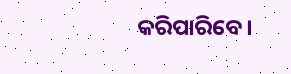କରିପାରିବେ।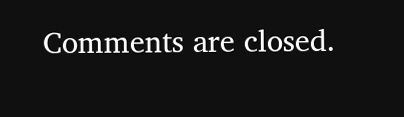Comments are closed.